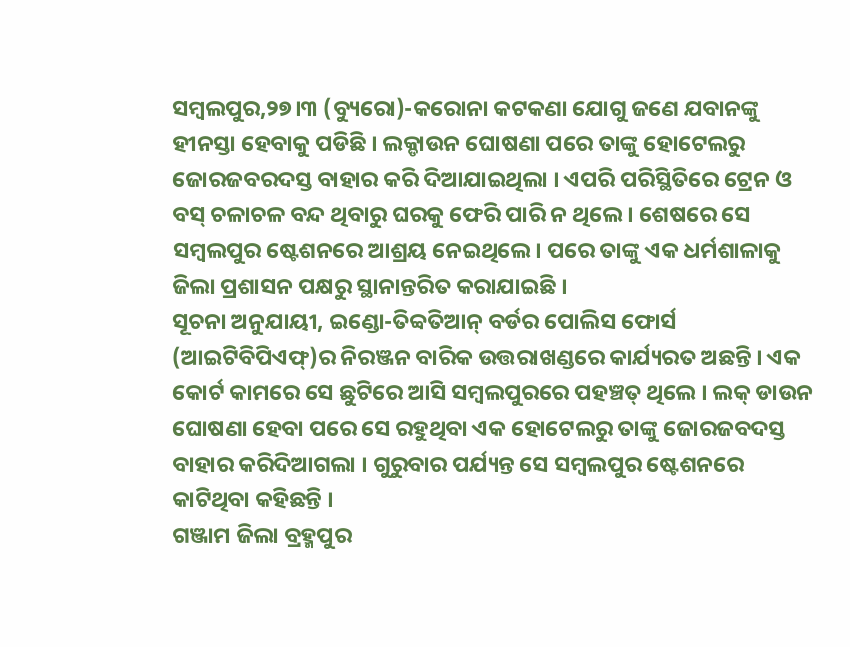ସମ୍ବଲପୁର,୨୭।୩ (ବ୍ୟୁରୋ)-କରୋନା କଟକଣା ଯୋଗୁ ଜଣେ ଯବାନଙ୍କୁ ହୀନସ୍ତା ହେବାକୁ ପଡିଛି । ଲକ୍ଡାଉନ ଘୋଷଣା ପରେ ତାଙ୍କୁ ହୋଟେଲରୁ ଜୋରଜବରଦସ୍ତ ବାହାର କରି ଦିଆଯାଇଥିଲା । ଏପରି ପରିସ୍ଥିତିରେ ଟ୍ରେନ ଓ ବସ୍ ଚଳାଚଳ ବନ୍ଦ ଥିବାରୁ ଘରକୁ ଫେରି ପାରି ନ ଥିଲେ । ଶେଷରେ ସେ ସମ୍ବଲପୁର ଷ୍ଟେଶନରେ ଆଶ୍ରୟ ନେଇଥିଲେ। ପରେ ତାଙ୍କୁ ଏକ ଧର୍ମଶାଳାକୁ ଜିଲା ପ୍ରଶାସନ ପକ୍ଷରୁ ସ୍ଥାନାନ୍ତରିତ କରାଯାଇଛି ।
ସୂଚନା ଅନୁଯାୟୀ, ଇଣ୍ଡୋ-ତିବ୍ବତିଆନ୍ ବର୍ଡର ପୋଲିସ ଫୋର୍ସ (ଆଇଟିବିପିଏଫ୍)ର ନିରଞ୍ଜନ ବାରିକ ଉତ୍ତରାଖଣ୍ଡରେ କାର୍ଯ୍ୟରତ ଅଛନ୍ତି । ଏକ କୋର୍ଟ କାମରେ ସେ ଛୁଟିରେ ଆସି ସମ୍ବଲପୁରରେ ପହଞ୍ଚତ୍ ଥିଲେ । ଲକ୍ ଡାଉନ ଘୋଷଣା ହେବା ପରେ ସେ ରହୁଥିବା ଏକ ହୋଟେଲରୁ ତାଙ୍କୁ ଜୋରଜବଦସ୍ତ ବାହାର କରିଦିଆଗଲା । ଗୁରୁବାର ପର୍ଯ୍ୟନ୍ତ ସେ ସମ୍ବଲପୁର ଷ୍ଟେଶନରେ କାଟିଥିବା କହିଛନ୍ତି ।
ଗଞ୍ଜାମ ଜିଲା ବ୍ରହ୍ମପୁର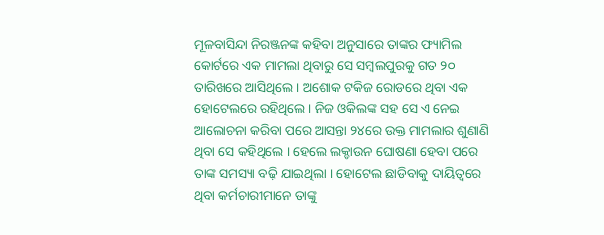ମୂଳବାସିନ୍ଦା ନିରଞ୍ଜନଙ୍କ କହିବା ଅନୁସାରେ ତାଙ୍କର ଫ୍ୟାମିଲ କୋର୍ଟରେ ଏକ ମାମଲା ଥିବାରୁ ସେ ସମ୍ବଲପୁରକୁ ଗତ ୨୦ ତାରିଖରେ ଆସିଥିଲେ । ଅଶୋକ ଟକିଜ ରୋଡରେ ଥିବା ଏକ ହୋଟେଲରେ ରହିଥିଲେ । ନିଜ ଓକିଲଙ୍କ ସହ ସେ ଏ ନେଇ ଆଲୋଚନା କରିବା ପରେ ଆସନ୍ତା ୨୪ରେ ଉକ୍ତ ମାମଲାର ଶୁଣାଣି ଥିବା ସେ କହିଥିଲେ । ହେଲେ ଲକ୍ଡାଉନ ଘୋଷଣା ହେବା ପରେ ତାଙ୍କ ସମସ୍ୟା ବଢ଼ି ଯାଇଥିଲା । ହୋଟେଲ ଛାଡିବାକୁ ଦାୟିତ୍ୱରେ ଥିବା କର୍ମଚାରୀମାନେ ତାଙ୍କୁ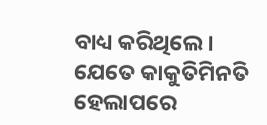ବାଧ୍ୟ କରିଥିଲେ । ଯେତେ କାକୁତିମିନତି ହେଲାପରେ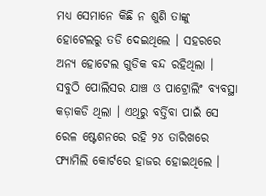ମଧ୍ୟ ସେମାନେ କିଛି ନ ଶୁଣି ତାଙ୍କୁ ହୋଟେଲରୁ ତଡି ଦେଇଥିଲେ । ସହରରେ ଅନ୍ୟ ହୋଟେଲ ଗୁଡିକ ବନ୍ଦ ରହିଥିଲା । ସବୁଠି ପୋଲିସର ଯାଞ୍ଚ ଓ ପାଟ୍ରୋଲିଂ ବ୍ୟବସ୍ଥା କଡ଼ାକଡି ଥିଲା । ଏଥିରୁ ବର୍ତ୍ତିବା ପାଇଁ ସେ ରେଳ ଷ୍ଟେଶନରେ ରହି ୨୪ ତାରିଖରେ ଫ୍ୟାମିଲି କୋର୍ଟରେ ହାଜର ହୋଇଥିଲେ ।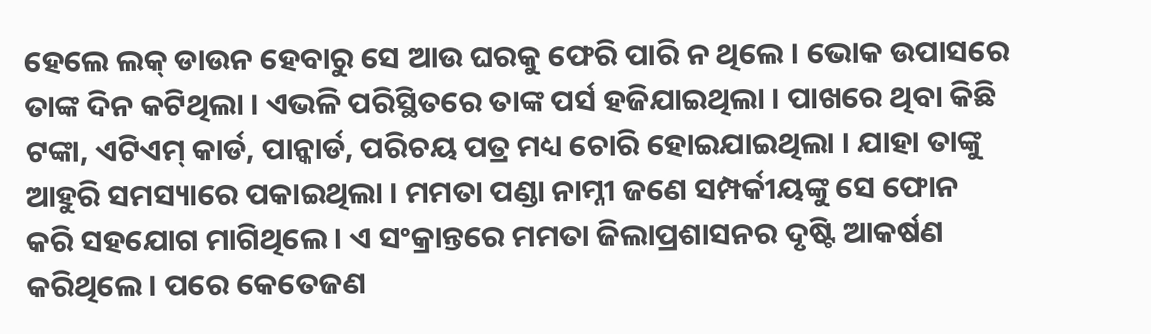ହେଲେ ଲକ୍ ଡାଉନ ହେବାରୁ ସେ ଆଉ ଘରକୁ ଫେରି ପାରି ନ ଥିଲେ । ଭୋକ ଉପାସରେ ତାଙ୍କ ଦିନ କଟିଥିଲା । ଏଭଳି ପରିସ୍ଥିତରେ ତାଙ୍କ ପର୍ସ ହଜିଯାଇଥିଲା । ପାଖରେ ଥିବା କିଛି ଟଙ୍କା, ଏଟିଏମ୍ କାର୍ଡ, ପାନ୍କାର୍ଡ, ପରିଚୟ ପତ୍ର ମଧ୍ୟ ଚୋରି ହୋଇଯାଇଥିଲା । ଯାହା ତାଙ୍କୁ ଆହୁରି ସମସ୍ୟାରେ ପକାଇଥିଲା । ମମତା ପଣ୍ଡା ନାମ୍ନୀ ଜଣେ ସମ୍ପର୍କୀୟଙ୍କୁ ସେ ଫୋନ କରି ସହଯୋଗ ମାଗିଥିଲେ । ଏ ସଂକ୍ରାନ୍ତରେ ମମତା ଜିଲାପ୍ରଶାସନର ଦୃଷ୍ଟି ଆକର୍ଷଣ କରିଥିଲେ । ପରେ କେତେଜଣ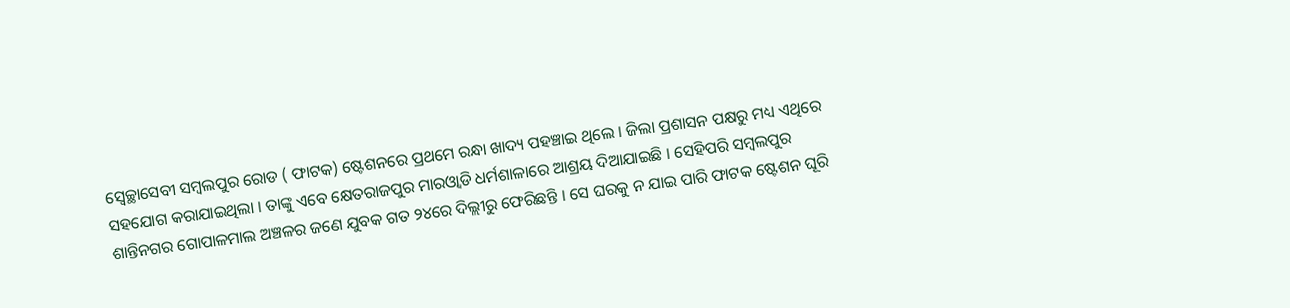ସ୍ବେଚ୍ଛାସେବୀ ସମ୍ବଲପୁର ରୋଡ ( ଫାଟକ) ଷ୍ଟେଶନରେ ପ୍ରଥମେ ରନ୍ଧା ଖାଦ୍ୟ ପହଞ୍ଚାଇ ଥିଲେ । ଜିଲା ପ୍ରଶାସନ ପକ୍ଷରୁ ମଧ୍ୟ ଏଥିରେ ସହଯୋଗ କରାଯାଇଥିଲା । ତାଙ୍କୁ ଏବେ କ୍ଷେତରାଜପୁର ମାରଓ୍ବାଡି ଧର୍ମଶାଳାରେ ଆଶ୍ରୟ ଦିଆଯାଇଛି । ସେହିପରି ସମ୍ବଲପୁର ଶାନ୍ତିନଗର ଗୋପାଳମାଲ ଅଞ୍ଚଳର ଜଣେ ଯୁବକ ଗତ ୨୪ରେ ଦିଲ୍ଲୀରୁ ଫେରିଛନ୍ତି । ସେ ଘରକୁ ନ ଯାଇ ପାରି ଫାଟକ ଷ୍ଟେଶନ ଘୂରି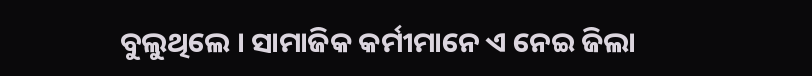ବୁଲୁଥିଲେ । ସାମାଜିକ କର୍ମୀମାନେ ଏ ନେଇ ଜିଲା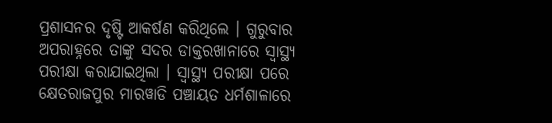ପ୍ରଶାସନର ଦୃଷ୍ଟି ଆକର୍ଷଣ କରିଥିଲେ । ଗୁରୁବାର ଅପରାହ୍ନରେ ତାଙ୍କୁ ସଦର ଡାକ୍ତରଖାନାରେ ସ୍ବାସ୍ଥ୍ୟ ପରୀକ୍ଷା କରାଯାଇଥିଲା । ସ୍ବାସ୍ଥ୍ୟ ପରୀକ୍ଷା ପରେ କ୍ଷେତରାଜପୁର ମାରୱାଡି ପଞ୍ଚାୟତ ଧର୍ମଶାଳାରେ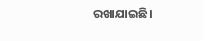ରଖାଯାଇଛି।